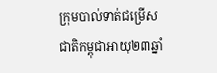ក្រុមបាល់ទាត់ជម្រើសជាតិកម្ពុជាអាយុ២៣ឆ្នាំ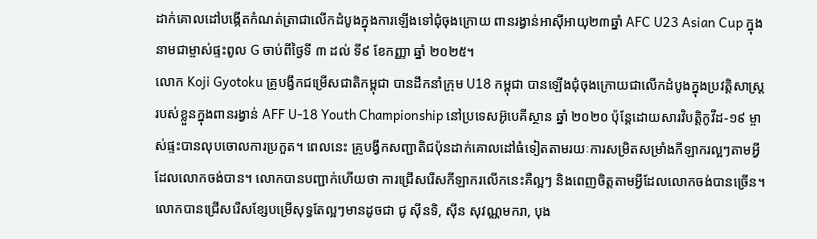ដាក់គោលដៅបង្កើតកំណត់ត្រាជាលើកដំបូងក្នុងការឡើងទៅជុំចុងក្រោយ ពានរង្វាន់អាស៊ីអាយុ២៣ឆ្នាំ AFC U23 Asian Cup ក្នុងនាមជាម្ចាស់ផ្ទះពូល G ចាប់ពីថ្ងៃទី ៣ ដល់ ទី៩ ខែកញ្ញា ឆ្នាំ ២០២៥។
លោក Koji Gyotoku គ្រូបង្វឹកជម្រើសជាតិកម្ពុជា បានដឹកនាំក្រុម U18 កម្ពុជា បានឡើងជុំចុងក្រោយជាលើកដំបូងក្នុងប្រវត្តិសាស្ត្ររបស់ខ្លួនក្នុងពានរង្វាន់ AFF U-18 Youth Championship នៅប្រទេសអ៊ូបេគីស្ថាន ឆ្នាំ ២០២០ ប៉ុន្តែដោយសារវិបត្តិកូវីដ-១៩ ម្ចាស់ផ្ទះបានលុបចោលការប្រកួត។ ពេលនេះ គ្រូបង្វឹកសញ្ជាតិជប៉ុនដាក់គោលដៅធំទៀតតាមរយៈការសម្រិតសម្រាំងកីឡាករល្អៗតាមអ្វីដែលលោកចង់បាន។ លោកបានបញ្ជាក់ហើយថា ការជ្រើសរើសកីឡាករលើកនេះគឺល្អៗ និងពេញចិត្តតាមអ្វីដែលលោកចង់បានច្រើន។
លោកបានជ្រើសរើសខ្សែបម្រើសុទ្ធតែល្អៗមានដូចជា ជូ ស៊ីនទិ, ស៊ីន សុវណ្ណមករា, បុង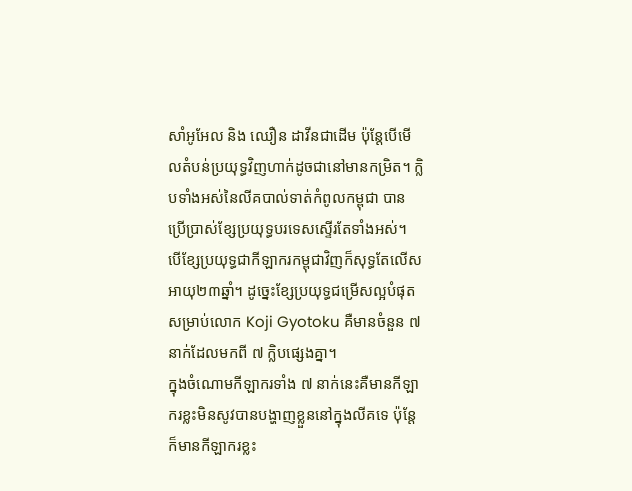សាំអូអែល និង ឈឿន ដាវីនជាដើម ប៉ុន្តែបើមើលតំបន់ប្រយុទ្ធវិញហាក់ដូចជានៅមានកម្រិត។ ក្លិបទាំងអស់នៃលីគបាល់ទាត់កំពូលកម្ពុជា បានប្រើប្រាស់ខ្សែប្រយុទ្ធបរទេសស្ទើរតែទាំងអស់។ បើខ្សែប្រយុទ្ធជាកីឡាករកម្ពុជាវិញក៏សុទ្ធតែលើសអាយុ២៣ឆ្នាំ។ ដូច្នេះខ្សែប្រយុទ្ធជម្រើសល្អបំផុតសម្រាប់លោក Koji Gyotoku គឺមានចំនួន ៧ នាក់ដែលមកពី ៧ ក្លិបផ្សេងគ្នា។
ក្នុងចំណោមកីឡាករទាំង ៧ នាក់នេះគឺមានកីឡាករខ្លះមិនសូវបានបង្ហាញខ្លួននៅក្នុងលីគទេ ប៉ុន្តែក៏មានកីឡាករខ្លះ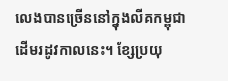លេងបានច្រើននៅក្នុងលីគកម្ពុជាដើមរដូវកាលនេះ។ ខ្សែប្រយុ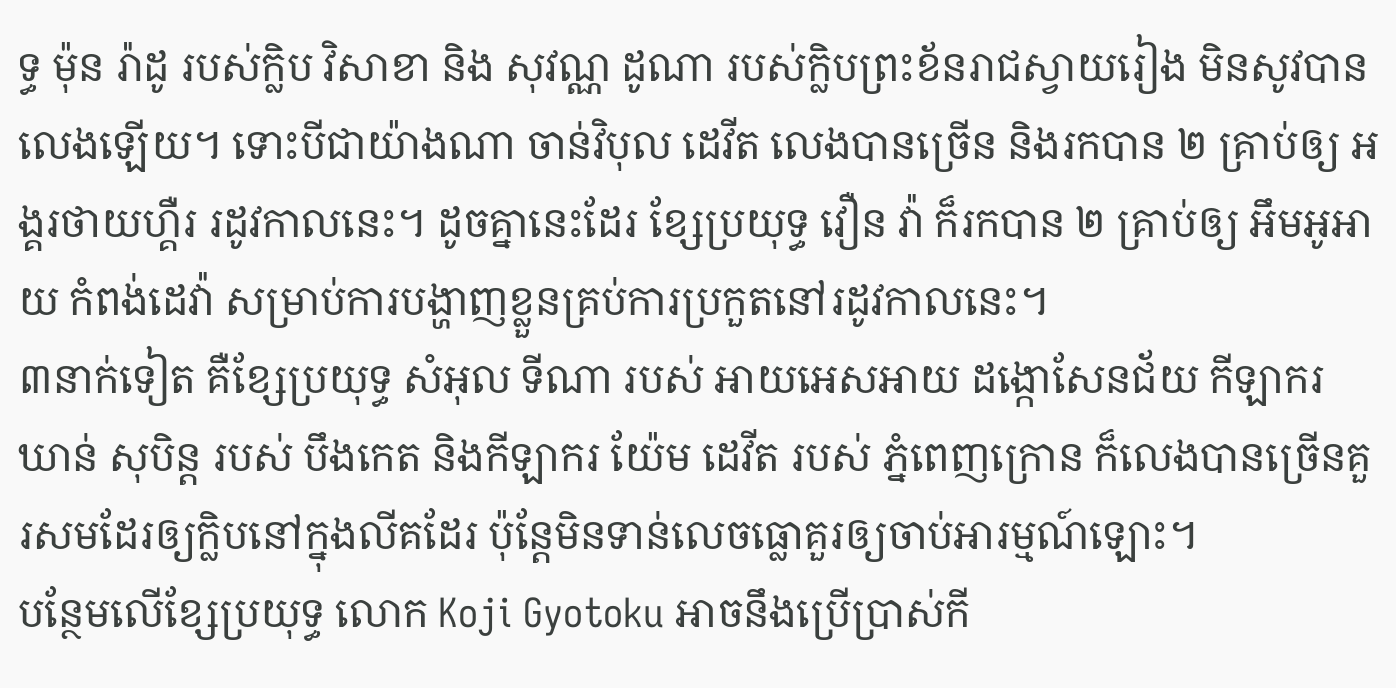ទ្ធ ម៉ុន រ៉ាដូ របស់ក្លិប វិសាខា និង សុវណ្ណ ដូណា របស់ក្លិបព្រះខ័នរាជស្វាយរៀង មិនសូវបានលេងឡើយ។ ទោះបីជាយ៉ាងណា ចាន់វិបុល ដេវីត លេងបានច្រើន និងរកបាន ២ គ្រាប់ឲ្យ អង្គរថាយហ្គឺរ រដូវកាលនេះ។ ដូចគ្នានេះដែរ ខ្សែប្រយុទ្ធ វឿន វ៉ា ក៏រកបាន ២ គ្រាប់ឲ្យ អឹមអូអាយ កំពង់ដេវ៉ា សម្រាប់ការបង្ហាញខ្លួនគ្រប់ការប្រកួតនៅរដូវកាលនេះ។
៣នាក់ទៀត គឺខ្សែប្រយុទ្ធ សំអុល ទីណា របស់ អាយអេសអាយ ដង្កោសែនជ័យ កីឡាករ ឃាន់ សុបិន្ត របស់ បឹងកេត និងកីឡាករ យ៉ែម ដេវីត របស់ ភ្នំពេញក្រោន ក៏លេងបានច្រើនគួរសមដែរឲ្យក្លិបនៅក្នុងលីគដែរ ប៉ុន្តែមិនទាន់លេចធ្លោគួរឲ្យចាប់អារម្មណ៍ឡោះ។
បន្ថែមលើខ្សែប្រយុទ្ធ លោក Koji Gyotoku អាចនឹងប្រើប្រាស់កី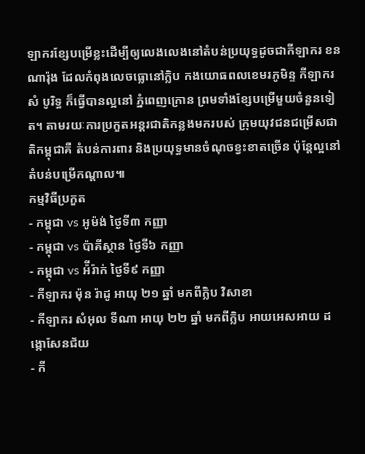ឡាករខ្សែបម្រើខ្លះដើម្បីឲ្យលេងលេងនៅតំបន់ប្រយុទ្ធដូចជាកីឡាករ ខន ណារ៉ុង ដែលកំពុងលេចធ្លោនៅក្លិប កងយោធពលខេមរភូមិន្ទ កីឡាករ សំ បូរិទ្ធ ក៏ធ្វើបានល្អនៅ ភ្នំពេញក្រោន ព្រមទាំងខ្សែបម្រើមួយចំនួនទៀត។ តាមរយៈការប្រកួតអន្តរជាតិកន្លងមករបស់ ក្រុមយុវជនជម្រើសជាតិកម្ពុជាគឺ តំបន់ការពារ និងប្រយុទ្ធមានចំណុចខ្វះខាតច្រើន ប៉ុន្តែល្អនៅតំបន់បម្រើកណ្តាល៕
កម្មវិធីប្រកួត
- កម្ពុជា vs អូម៉ង់ ថ្ងៃទី៣ កញ្ញា
- កម្ពុជា vs ប៉ាគីស្ថាន ថ្ងៃទី៦ កញ្ញា
- កម្ពុជា vs អ៉ីរ៉ាក់ ថ្ងៃទី៩ កញ្ញា
- កីឡាករ ម៉ុន រ៉ាដូ អាយុ ២១ ឆ្នាំ មកពីក្លិប វិសាខា
- កីឡាករ សំអុល ទីណា អាយុ ២២ ឆ្នាំ មកពីក្លិប អាយអេសអាយ ដង្កោសែនជ័យ
- កី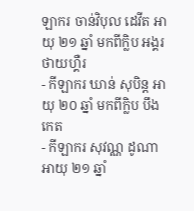ឡាករ ចាន់វិបុល ដេវីត អាយុ ២១ ឆ្នាំ មកពីក្លិប អង្គរថាយហ្គឺរ
- កីឡាករ ឃាន់ សុបិន្ត អាយុ ២០ ឆ្នាំ មកពីក្លិប បឹងកេត
- កីឡាករ សុវណ្ណ ដូណា អាយុ ២១ ឆ្នាំ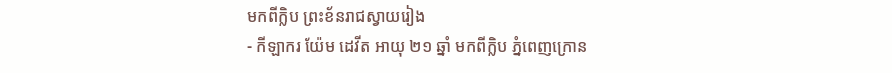មកពីក្លិប ព្រះខ័នរាជស្វាយរៀង
- កីឡាករ យ៉ែម ដេវីត អាយុ ២១ ឆ្នាំ មកពីក្លិប ភ្នំពេញក្រោន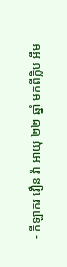- កីឡាករ វឿន វ៉ា អាយុ ២២ ឆ្នាំ មកពីក្លិប អឹម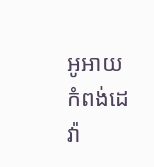អូអាយ កំពង់ដេវ៉ា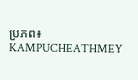ប្រភព៖ KAMPUCHEATHMEY